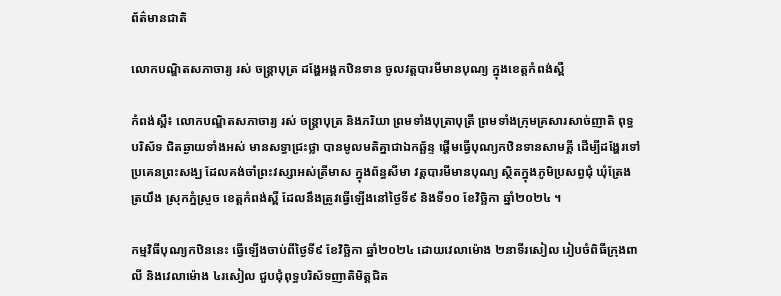ព័ត៌មានជាតិ

លោកបណ្ឌិតសភាចារ្យ រស់ ចន្ត្រាបុត្រ ដង្ហែអង្គកឋិនទាន ចូលវត្តបារមីមានបុណ្យ ក្នុងខេត្តកំពង់ស្ពឺ

កំពង់ស្ពឺ៖ លោកបណ្ឌិតសភាចារ្យ រស់ ចន្ត្រាបុត្រ និងភរិយា ព្រមទាំងបុត្រាបុត្រី ព្រមទាំងក្រុមគ្រសារសាច់ញាតិ ពុទ្ធបរិស័ទ ជិតឆ្ងាយទាំងអស់ មានសទ្ធាជ្រះថ្លា បានមូលមតិគ្នាជាឯកឆ្ឆ័ន្ទ ផ្តើមធ្វើបុណ្យកឋិនទានសាមគ្គី ដើម្បីដង្ហែរទៅប្រគេនព្រះសង្ឃ ដែលគង់ចាំព្រះវស្សាអស់ត្រីមាស ក្នុងព័ន្ធសីមា វត្តបារមីមានបុណ្យ ស្ថិតក្នុងភូមិប្រសព្វជុំ ឃុំត្រែងត្រយឹង ស្រុកភ្នំស្រួច ខេត្តកំពង់ស្ពឺ ដែលនឹងត្រូវធ្វើឡើងនៅថ្ងៃទី៩ និងទី១០ ខែវិច្ឆិកា ឆ្នាំ២០២៤ ។

កម្មវិធីបុណ្យកឋិននេះ ធ្វើឡើងចាប់ពីថ្ងៃទី៩ ខែវិច្ឆិកា ឆ្នាំ២០២៤ ដោយវេលាម៉ោង ២នាទីរសៀល រៀបចំពិធីក្រុងពាលី និងវេលាម៉ោង ៤រសៀល ជួបជុំពុទ្ធបរិស័ទញាតិមិត្តជិត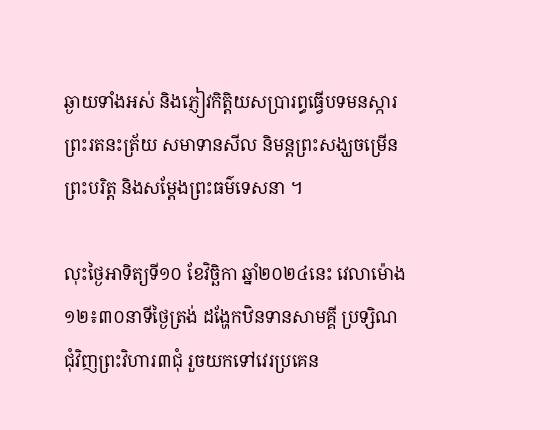ឆ្ងាយទាំងអស់ និងភ្ញៀវកិត្តិយសប្រារព្ធធ្វើបទមនស្ការ ព្រះរតនះត្រ័យ សមាទានសីល និមន្តព្រះសង្ឃចម្រើនព្រះបរិត្ត និងសម្តែងព្រះធម៌ទេសនា ។

លុះថ្ងៃអាទិត្យទី១០ ខែវិច្ឆិកា ឆ្នាំ២០២៤នេះ វេលាម៉ោង ១២៖៣០នាទីថ្ងៃត្រង់ ដង្ហែកឋិនទានសាមគ្គី ប្រទ្សិណជុំវិញព្រះវិហារ៣ជុំ រួចយកទៅវេរប្រគេន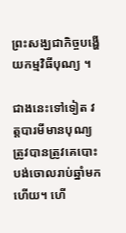ព្រះសង្ឃជាកិច្ចបង្ហើយកម្មវិធីបុណ្យ ។

ជាងនេះទៅទៀត វត្តបារមីមានបុណ្យ ត្រូវបានត្រូវគេបោះបង់ចោលរាប់ឆ្នាំមកហើយ។ ហើ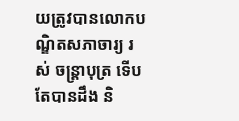យត្រូវបានលោកបណ្ឌិតសភាចារ្យ រស់ ចន្ត្រាបុត្រ ទើបតែបានដឹង និ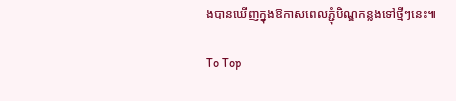ងបានឃើញក្នុងឱកាសពេលភ្ជុំបិណ្ឌកន្លងទៅថ្មីៗនេះ៕

To Top